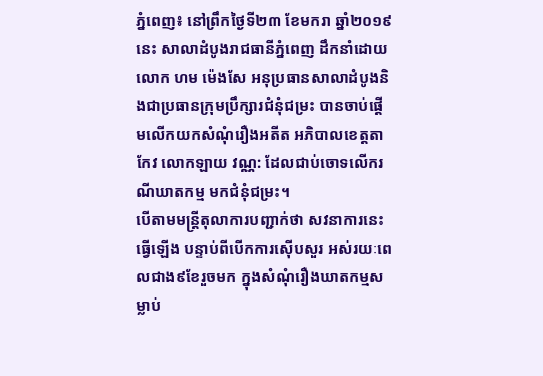ភ្នំពេញ៖ នៅព្រឹកថ្ងៃទី២៣ ខែមករា ឆ្នាំ២០១៩នេះ សាលាដំបូងរាជធានីភ្នំពេញ ដឹកនាំដោយ លោក ហម ម៉េងសែ អនុប្រធានសាលាដំបូងនិងជាប្រធានក្រុមប្រឹក្សារជំនុំជម្រះ បានចាប់ផ្តើមលើកយកសំណុំរឿងអតីត អភិបាលខេត្តតាកែវ លោកឡាយ វណ្ណ: ដែលជាប់ចោទលើករណីឃាតកម្ម មកជំនុំជម្រះ។
បើតាមមន្ត្រីតុលាការបញ្ជាក់ថា សវនាការនេះ ធ្វើឡើង បន្ទាប់ពីបើកការស៊ើបសួរ អស់រយៈពេលជាង៩ខែរួចមក ក្នុងសំណុំរឿងឃាតកម្មសម្លាប់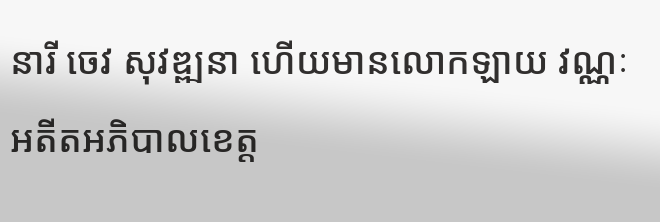នារី ចេវ សុវឌ្ឍនា ហើយមានលោកឡាយ វណ្ណៈ អតីតអភិបាលខេត្ត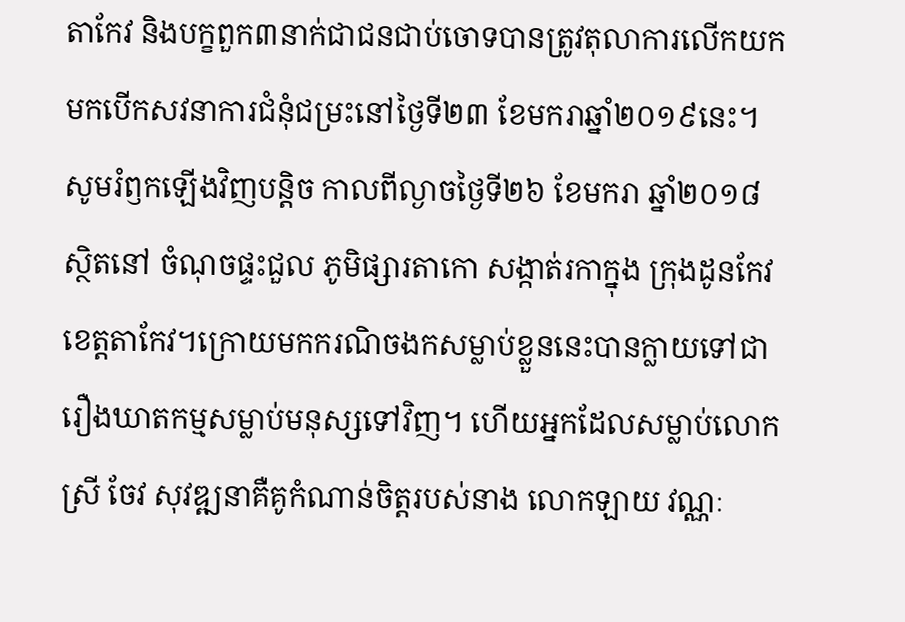តាកែវ និងបក្ខពួក៣នាក់ជាជនជាប់ចោទបានត្រូវតុលាការលើកយកមកបើកសវនាការជំនុំជម្រះនៅថ្ងៃទី២៣ ខែមករាឆ្នាំ២០១៩នេះ។
សូមរំឭកឡើងវិញបន្តិច កាលពីល្ងាចថ្ងៃទី២៦ ខែមករា ឆ្នាំ២០១៨ ស្ថិតនៅ ចំណុចផ្ទះជួល ភូមិផ្សារតាកោ សង្កាត់រកាក្នុង ក្រុងដូនកែវ ខេត្តតាកែវ។ក្រោយមកករណិចងកសម្លាប់ខ្លួននេះបានក្លាយទៅជារឿងឃាតកម្មសម្លាប់មនុស្សទៅវិញ។ ហើយអ្នកដែលសម្លាប់លោកស្រី ចែវ សុវឌ្ឍនាគឺគូកំណាន់ចិត្តរបស់នាង លោកឡាយ វណ្ណៈ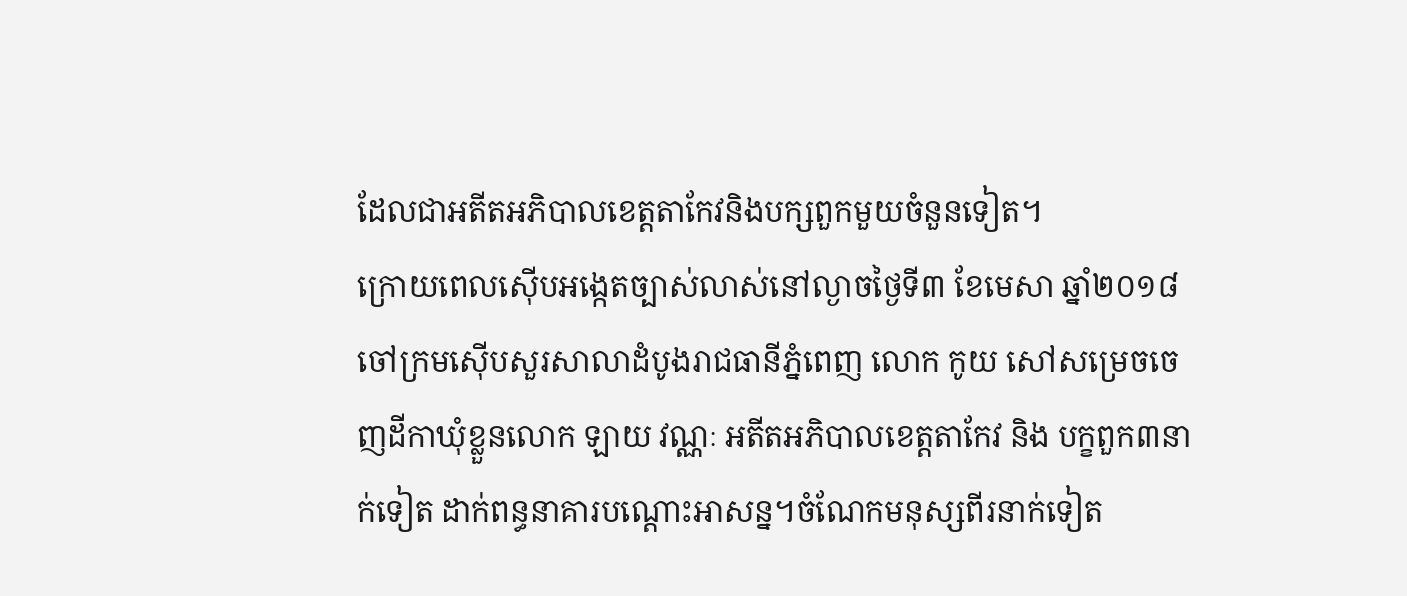ដែលជាអតីតអភិបាលខេត្តតាកែវនិងបក្សពួកមួយចំនួនទៀត។
ក្រោយពេលស៊ើបអង្កេតច្បាស់លាស់នៅល្ងាចថ្ងៃទី៣ ខែមេសា ឆ្នាំ២០១៨ ចៅក្រមស៊ើបសួរសាលាដំបូងរាជធានីភ្នំពេញ លោក កូយ សៅសម្រេចចេញដីកាឃុំខ្លួនលោក ឡាយ វណ្ណៈ អតីតអភិបាលខេត្តតាកែវ និង បក្ខពួក៣នាក់ទៀត ដាក់ពន្ធនាគារបណ្តោះអាសន្ន។ចំណែកមនុស្សពីរនាក់ទៀត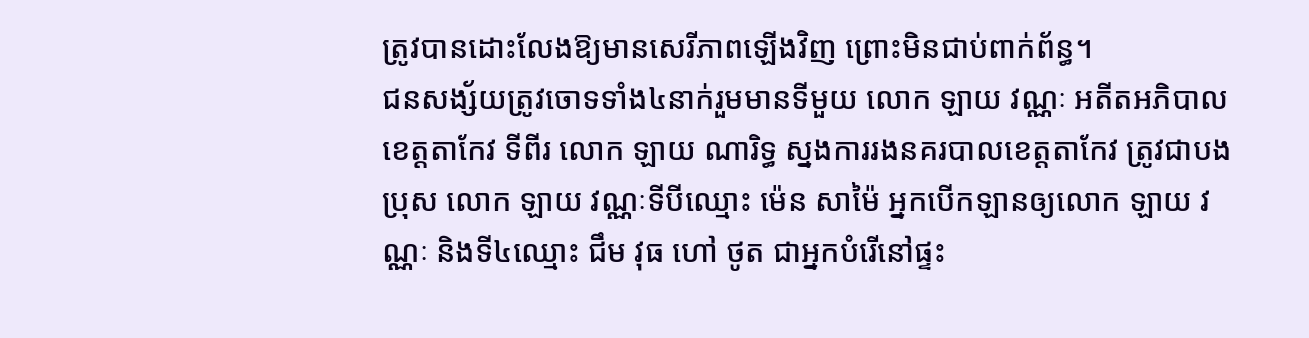ត្រូវបានដោះលែងឱ្យមានសេរីភាពឡើងវិញ ព្រោះមិនជាប់ពាក់ព័ន្ធ។
ជនសង្ស័យត្រូវចោទទាំង៤នាក់រួមមានទីមួយ លោក ឡាយ វណ្ណៈ អតីតអភិបាលខេត្តតាកែវ ទីពីរ លោក ឡាយ ណារិទ្ធ ស្នងការរងនគរបាលខេត្តតាកែវ ត្រូវជាបងប្រុស លោក ឡាយ វណ្ណៈទីបីឈ្មោះ ម៉េន សាម៉ៃ អ្នកបើកឡានឲ្យលោក ឡាយ វណ្ណៈ និងទី៤ឈ្មោះ ជឹម វុធ ហៅ ថូត ជាអ្នកបំរើនៅផ្ទះ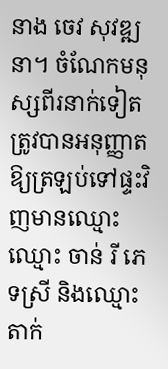នាង ចេវ សុវឌ្ឍនា។ ចំណែកមនុស្សពីរនាក់ទៀតត្រូវបានអនុញ្ញាតឱ្យត្រឡប់ទៅផ្ទះវិញមានឈ្មោះ ឈ្មោះ ចាន់ រី ភេទស្រី និងឈ្មោះ តាក់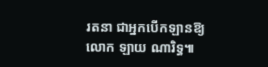រតនា ជាអ្នកបើកឡានឱ្យលោក ឡាយ ណារិទ្ធ៕